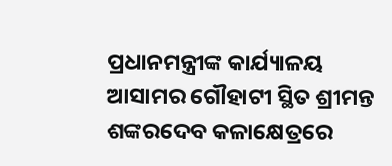ପ୍ରଧାନମନ୍ତ୍ରୀଙ୍କ କାର୍ଯ୍ୟାଳୟ
ଆସାମର ଗୌହାଟୀ ସ୍ଥିତ ଶ୍ରୀମନ୍ତ ଶଙ୍କରଦେବ କଳାକ୍ଷେତ୍ରରେ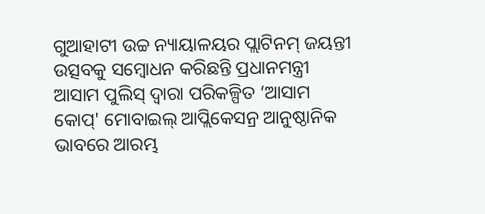ଗୁଆହାଟୀ ଉଚ୍ଚ ନ୍ୟାୟାଳୟର ପ୍ଲାଟିନମ୍ ଜୟନ୍ତୀ ଉତ୍ସବକୁ ସମ୍ବୋଧନ କରିଛନ୍ତି ପ୍ରଧାନମନ୍ତ୍ରୀ
ଆସାମ ପୁଲିସ୍ ଦ୍ୱାରା ପରିକଳ୍ପିତ ‘ଆସାମ କୋପ୍' ମୋବାଇଲ୍ ଆପ୍ଲିକେସନ୍ର ଆନୁଷ୍ଠାନିକ ଭାବରେ ଆରମ୍ଭ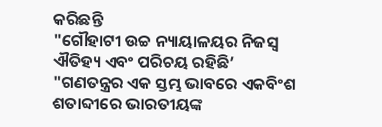କରିଛନ୍ତି
"ଗୌହାଟୀ ଉଚ୍ଚ ନ୍ୟାୟାଳୟର ନିଜସ୍ୱ ଐତିହ୍ୟ ଏବଂ ପରିଚୟ ରହିଛି’
"ଗଣତନ୍ତ୍ରର ଏକ ସ୍ତମ୍ଭ ଭାବରେ ଏକବିଂଶ ଶତାବ୍ଦୀରେ ଭାରତୀୟଙ୍କ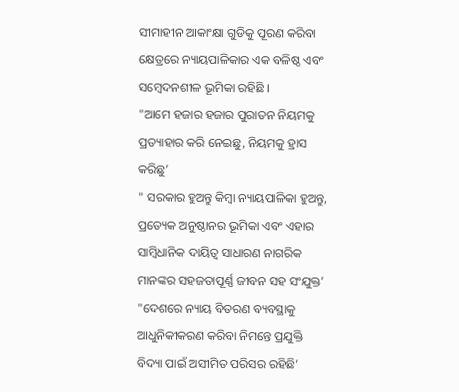ସୀମାହୀନ ଆକାଂକ୍ଷା ଗୁଡିକୁ ପୂରଣ କରିବା କ୍ଷେତ୍ରରେ ନ୍ୟାୟପାଳିକାର ଏକ ବଳିଷ୍ଠ ଏବଂ ସମ୍ବେଦନଶୀଳ ଭୂମିକା ରହିଛି ।
"ଆମେ ହଜାର ହଜାର ପୁରାତନ ନିୟମକୁ ପ୍ରତ୍ୟାହାର କରି ନେଇଛୁ, ନିୟମକୁ ହ୍ରାସ କରିଛୁ’
" ସରକାର ହୁଅନ୍ତୁ କିମ୍ବା ନ୍ୟାୟପାଳିକା ହୁଅନ୍ତୁ, ପ୍ରତ୍ୟେକ ଅନୁଷ୍ଠାନର ଭୂମିକା ଏବଂ ଏହାର ସାମ୍ବିଧାନିକ ଦାୟିତ୍ୱ ସାଧାରଣ ନାଗରିକ ମାନଙ୍କର ସହଜତାପୂର୍ଣ୍ଣ ଜୀବନ ସହ ସଂଯୁକ୍ତ’
"ଦେଶରେ ନ୍ୟାୟ ବିତରଣ ବ୍ୟବସ୍ଥାକୁ ଆଧୁନିକୀକରଣ କରିବା ନିମନ୍ତେ ପ୍ରଯୁକ୍ତି ବିଦ୍ୟା ପାଇଁ ଅସୀମିତ ପରିସର ରହିଛି’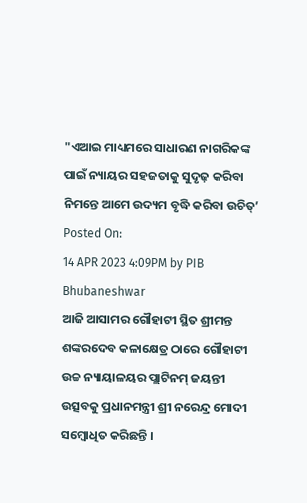"ଏଆଇ ମାଧ୍ୟମରେ ସାଧାରଣ ନାଗରିକଙ୍କ ପାଇଁ ନ୍ୟାୟର ସହଜତାକୁ ସୁଦୃଢ଼ କରିବା ନିମନ୍ତେ ଆମେ ଉଦ୍ୟମ ବୃଦ୍ଧି କରିବା ଉଚିତ୍’
Posted On:
14 APR 2023 4:09PM by PIB Bhubaneshwar
ଆଜି ଆସାମର ଗୌହାଟୀ ସ୍ଥିତ ଶ୍ରୀମନ୍ତ ଶଙ୍କରଦେବ କଳାକ୍ଷେତ୍ର ଠାରେ ଗୌହାଟୀ ଉଚ୍ଚ ନ୍ୟାୟାଳୟର ପ୍ଲାଟିନମ୍ ଜୟନ୍ତୀ ଉତ୍ସବକୁ ପ୍ରଧାନମନ୍ତ୍ରୀ ଶ୍ରୀ ନରେନ୍ଦ୍ର ମୋଦୀ ସମ୍ବୋଧିତ କରିଛନ୍ତି ।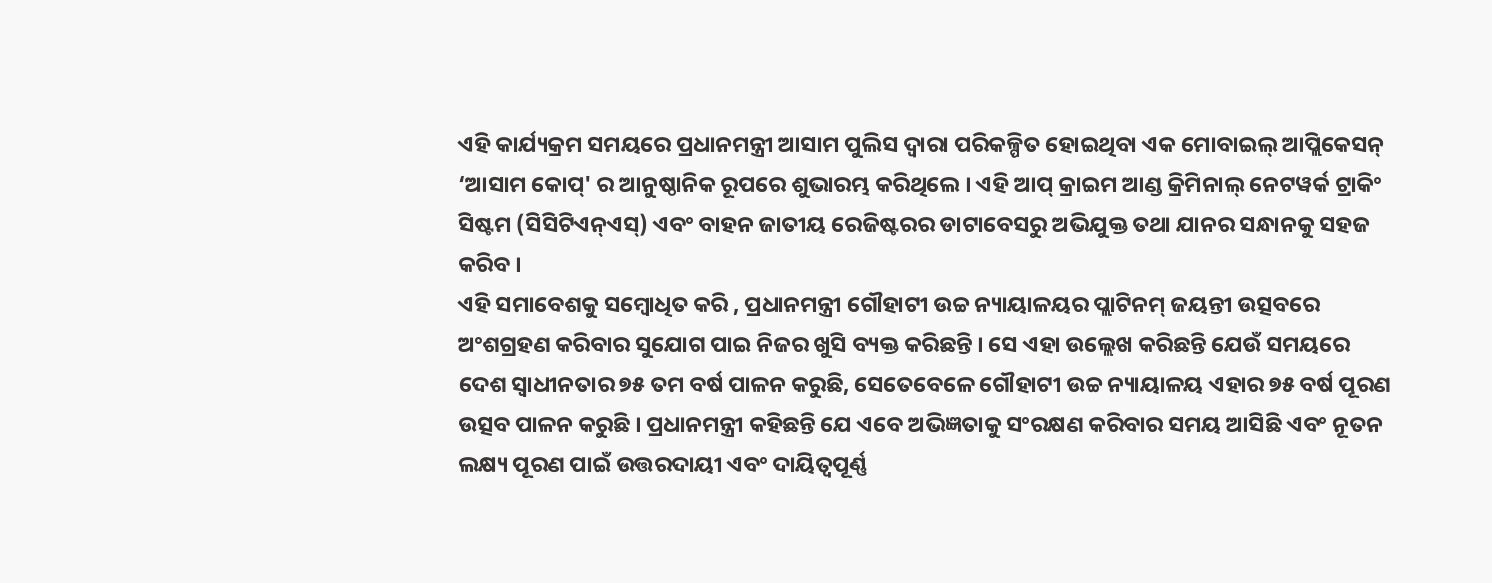ଏହି କାର୍ଯ୍ୟକ୍ରମ ସମୟରେ ପ୍ରଧାନମନ୍ତ୍ରୀ ଆସାମ ପୁଲିସ ଦ୍ୱାରା ପରିକଳ୍ପିତ ହୋଇଥିବା ଏକ ମୋବାଇଲ୍ ଆପ୍ଲିକେସନ୍ ‘ଆସାମ କୋପ୍' ର ଆନୁଷ୍ଠାନିକ ରୂପରେ ଶୁଭାରମ୍ଭ କରିଥିଲେ । ଏହି ଆପ୍ କ୍ରାଇମ ଆଣ୍ଡ କ୍ରିମିନାଲ୍ ନେଟୱର୍କ ଟ୍ରାକିଂ ସିଷ୍ଟମ (ସିସିଟିଏନ୍ଏସ୍) ଏବଂ ବାହନ ଜାତୀୟ ରେଜିଷ୍ଟରର ଡାଟାବେସରୁ ଅଭିଯୁକ୍ତ ତଥା ଯାନର ସନ୍ଧାନକୁ ସହଜ କରିବ ।
ଏହି ସମାବେଶକୁ ସମ୍ବୋଧିତ କରି , ପ୍ରଧାନମନ୍ତ୍ରୀ ଗୌହାଟୀ ଉଚ୍ଚ ନ୍ୟାୟାଳୟର ପ୍ଲାଟିନମ୍ ଜୟନ୍ତୀ ଉତ୍ସବରେ ଅଂଶଗ୍ରହଣ କରିବାର ସୁଯୋଗ ପାଇ ନିଜର ଖୁସି ବ୍ୟକ୍ତ କରିଛନ୍ତି । ସେ ଏହା ଉଲ୍ଲେଖ କରିଛନ୍ତି ଯେଉଁ ସମୟରେ ଦେଶ ସ୍ୱାଧୀନତାର ୭୫ ତମ ବର୍ଷ ପାଳନ କରୁଛି, ସେତେବେଳେ ଗୌହାଟୀ ଉଚ୍ଚ ନ୍ୟାୟାଳୟ ଏହାର ୭୫ ବର୍ଷ ପୂରଣ ଉତ୍ସବ ପାଳନ କରୁଛି । ପ୍ରଧାନମନ୍ତ୍ରୀ କହିଛନ୍ତି ଯେ ଏବେ ଅଭିଜ୍ଞତାକୁ ସଂରକ୍ଷଣ କରିବାର ସମୟ ଆସିଛି ଏବଂ ନୂତନ ଲକ୍ଷ୍ୟ ପୂରଣ ପାଇଁ ଉତ୍ତରଦାୟୀ ଏବଂ ଦାୟିତ୍ୱପୂର୍ଣ୍ଣ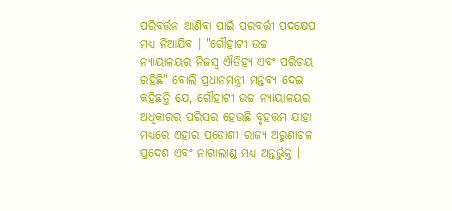ପରିବର୍ତ୍ତନ ଆଣିବା ପାଇଁ ପରବର୍ତ୍ତୀ ପଦକ୍ଷେପ ମଧ୍ୟ ନିଆଯିବ । "ଗୌହାଟୀ ଉଚ୍ଚ ନ୍ୟାୟାଳୟର ନିଜସ୍ୱ ଐତିହ୍ୟ ଏବଂ ପରିଚୟ ରହିଛି" ବୋଲି ପ୍ରଧାନମନ୍ତ୍ରୀ ମନ୍ତବ୍ୟ ଦେଇ କହିଛନ୍ତି ଯେ, ଗୌହାଟୀ ଉଚ୍ଚ ନ୍ୟାୟାଳୟର ଅଧିକାରର ପରିସର ହେଉଛି ବୃହତ୍ତମ ଯାହା ମଧ୍ୟରେ ଏହାର ପଡୋଶୀ ରାଜ୍ୟ ଅରୁଣାଚଳ ପ୍ରଦେଶ ଏବଂ ନାଗାଲାଣ୍ଡ ମଧ୍ୟ ଅନ୍ତର୍ଭୁକ୍ତ ।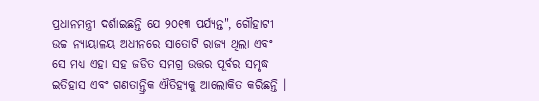ପ୍ରଧାନମନ୍ତ୍ରୀ ଦର୍ଶାଇଛନ୍ତି ଯେ ୨୦୧୩ ପର୍ଯ୍ୟନ୍ତ", ଗୌହାଟୀ ଉଚ୍ଚ ନ୍ୟାୟାଳୟ ଅଧୀନରେ ସାତୋଟି ରାଜ୍ୟ ଥିଲା ଏବଂ ସେ ମଧ୍ୟ ଏହା ସହ ଜଡିତ ସମଗ୍ର ଉତ୍ତର ପୂର୍ବର ସମୃଦ୍ଧ ଇତିହାସ ଏବଂ ଗଣତାନ୍ତ୍ରିକ ଐତିହ୍ୟକୁ ଆଲୋକିତ କରିଛନ୍ତି ।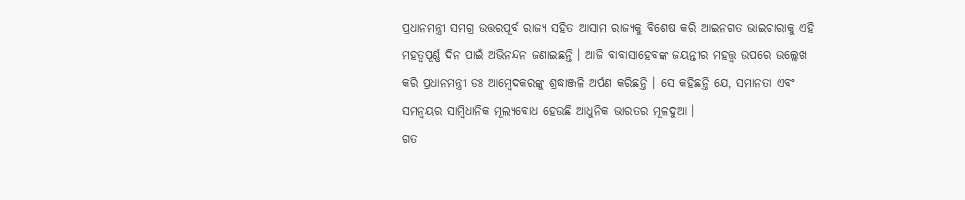ପ୍ରଧାନମନ୍ତ୍ରୀ ସମଗ୍ର ଉତ୍ତରପୂର୍ବ ରାଜ୍ୟ ସହିତ ଆସାମ ରାଜ୍ୟକୁ ବିଶେଷ କରି ଆଇନଗତ ଭାଇଚାରାକୁ ଏହି ମହତ୍ୱପୂର୍ଣ୍ଣ ଦିନ ପାଇଁ ଅଭିନନ୍ଦନ ଜଣାଇଛନ୍ତି । ଆଜି ବାବାସାହେବଙ୍କ ଜୟନ୍ତୀର ମହତ୍ତ୍ୱ ଉପରେ ଉଲ୍ଲେଖ କରି ପ୍ରଧାନମନ୍ତ୍ରୀ ଡଃ ଆମ୍ବେଦକରଙ୍କୁ ଶ୍ରଦ୍ଧାଞ୍ଜଳି ଅର୍ପଣ କରିଛନ୍ତି । ସେ କହିଛନ୍ତି ଯେ, ସମାନତା ଏବଂ ସମନ୍ୱୟର ସାମ୍ବିଧାନିକ ମୂଲ୍ୟବୋଧ ହେଉଛି ଆଧୁନିକ ଭାରତର ମୂଳଦୁଆ ।
ଗତ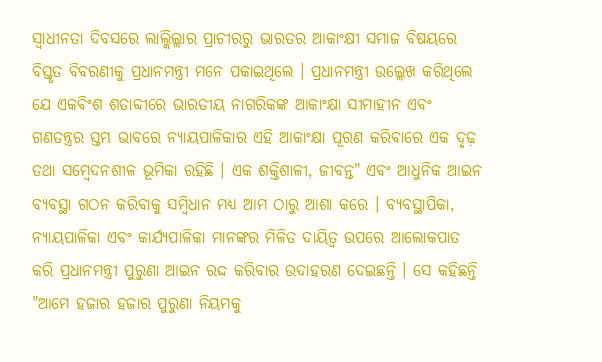ସ୍ୱାଧୀନତା ଦିବସରେ ଲାଲ୍କିଲ୍ଲାର ପ୍ରାଚୀରରୁ ଭାରତର ଆକାଂକ୍ଷୀ ସମାଜ ବିଷୟରେ ବିସ୍ତୃତ ବିବରଣୀକୁ ପ୍ରଧାନମନ୍ତ୍ରୀ ମନେ ପକାଇଥିଲେ । ପ୍ରଧାନମନ୍ତ୍ରୀ ଉଲ୍ଲେଖ କରିଥିଲେ ଯେ ଏକବିଂଶ ଶତାବ୍ଦୀରେ ଭାରତୀୟ ନାଗରିକଙ୍କ ଆକାଂକ୍ଷା ସୀମାହୀନ ଏବଂ ଗଣତନ୍ତ୍ରର ସ୍ତମ୍ଭ ଭାବରେ ନ୍ୟାୟପାଳିକାର ଏହି ଆକାଂକ୍ଷା ପୂରଣ କରିବାରେ ଏକ ଦୃଢ଼ ତଥା ସମ୍ବେଦନଶୀଳ ଭୂମିକା ରହିଛି । ଏକ ଶକ୍ତିଶାଳୀ, ଜୀବନ୍ତ" ଏବଂ ଆଧୁନିକ ଆଇନ ବ୍ୟବସ୍ଥା ଗଠନ କରିବାକୁ ସମ୍ବିଧାନ ମଧ୍ୟ ଆମ ଠାରୁ ଆଶା କରେ । ବ୍ୟବସ୍ଥାପିକା, ନ୍ୟାୟପାଳିକା ଏବଂ କାର୍ଯ୍ୟପାଳିକା ମାନଙ୍କର ମିଳିତ ଦାୟିତ୍ୱ ଉପରେ ଆଲୋକପାତ କରି ପ୍ରଧାନମନ୍ତ୍ରୀ ପୁରୁଣା ଆଇନ ରଦ୍ଦ କରିବାର ଉଦାହରଣ ଦେଇଛନ୍ତି । ସେ କହିଛନ୍ତି "ଆମେ ହଜାର ହଜାର ପୁରୁଣା ନିୟମକୁ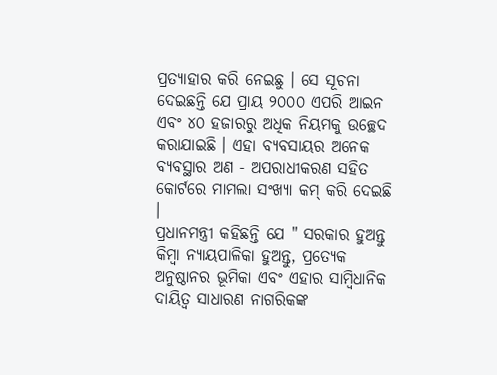ପ୍ରତ୍ୟାହାର କରି ନେଇଛୁ । ସେ ସୂଚନା ଦେଇଛନ୍ତି ଯେ ପ୍ରାୟ ୨୦୦୦ ଏପରି ଆଇନ ଏବଂ ୪୦ ହଜାରରୁ ଅଧିକ ନିୟମକୁ ଉଚ୍ଛେଦ କରାଯାଇଛି । ଏହା ବ୍ୟବସାୟର ଅନେକ ବ୍ୟବସ୍ଥାର ଅଣ - ଅପରାଧୀକରଣ ସହିତ କୋର୍ଟରେ ମାମଲା ସଂଖ୍ୟା କମ୍ କରି ଦେଇଛି ।
ପ୍ରଧାନମନ୍ତ୍ରୀ କହିଛନ୍ତି ଯେ " ସରକାର ହୁଅନ୍ତୁ କିମ୍ବା ନ୍ୟାୟପାଳିକା ହୁଅନ୍ତୁ, ପ୍ରତ୍ୟେକ ଅନୁଷ୍ଠାନର ଭୂମିକା ଏବଂ ଏହାର ସାମ୍ବିଧାନିକ ଦାୟିତ୍ୱ ସାଧାରଣ ନାଗରିକଙ୍କ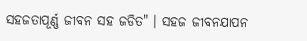ସହଜତାପୂର୍ଣ୍ଣ ଜୀବନ ସହ ଜଡିତ" । ସହଜ ଜୀବନଯାପନ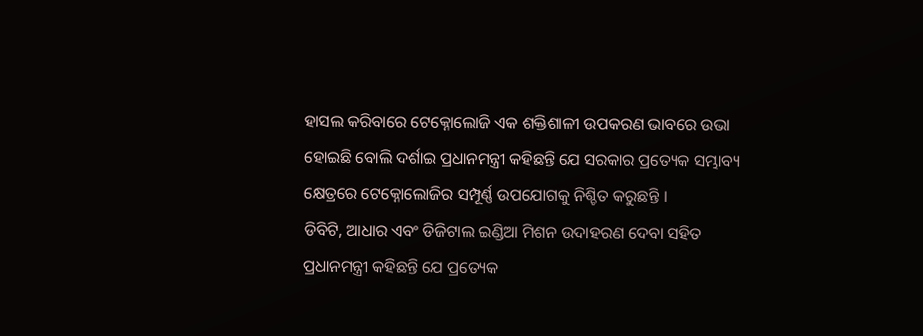ହାସଲ କରିବାରେ ଟେକ୍ନୋଲୋଜି ଏକ ଶକ୍ତିଶାଳୀ ଉପକରଣ ଭାବରେ ଉଭା ହୋଇଛି ବୋଲି ଦର୍ଶାଇ ପ୍ରଧାନମନ୍ତ୍ରୀ କହିଛନ୍ତି ଯେ ସରକାର ପ୍ରତ୍ୟେକ ସମ୍ଭାବ୍ୟ କ୍ଷେତ୍ରରେ ଟେକ୍ନୋଲୋଜିର ସମ୍ପୂର୍ଣ୍ଣ ଉପଯୋଗକୁ ନିଶ୍ଚିତ କରୁଛନ୍ତି ।
ଡିବିଟି, ଆଧାର ଏବଂ ଡିଜିଟାଲ ଇଣ୍ଡିଆ ମିଶନ ଉଦାହରଣ ଦେବା ସହିତ ପ୍ରଧାନମନ୍ତ୍ରୀ କହିଛନ୍ତି ଯେ ପ୍ରତ୍ୟେକ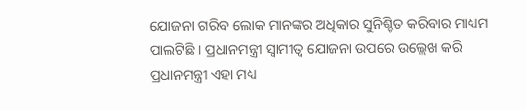ଯୋଜନା ଗରିବ ଲୋକ ମାନଙ୍କର ଅଧିକାର ସୁନିଶ୍ଚିତ କରିବାର ମାଧ୍ୟମ ପାଲଟିଛି । ପ୍ରଧାନମନ୍ତ୍ରୀ ସ୍ୱାମୀତ୍ୱ ଯୋଜନା ଉପରେ ଉଲ୍ଲେଖ କରି ପ୍ରଧାନମନ୍ତ୍ରୀ ଏହା ମଧ୍ୟ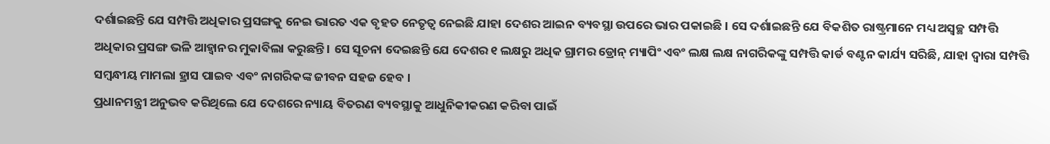ଦର୍ଶାଇଛନ୍ତି ଯେ ସମ୍ପତ୍ତି ଅଧିକାର ପ୍ରସଙ୍ଗକୁ ନେଇ ଭାରତ ଏକ ବୃହତ ନେତୃତ୍ୱ ନେଇଛି ଯାହା ଦେଶର ଆଇନ ବ୍ୟବସ୍ଥା ଉପରେ ଭାର ପକାଇଛି । ସେ ଦର୍ଶାଇଛନ୍ତି ଯେ ବିକଶିତ ରାଷ୍ଟ୍ରମାନେ ମଧ୍ୟ ଅସ୍ୱଚ୍ଛ ସମ୍ପତ୍ତି ଅଧିକାର ପ୍ରସଙ୍ଗ ଭଳି ଆହ୍ୱାନର ମୁକାବିଲା କରୁଛନ୍ତି । ସେ ସୂଚନା ଦେଇଛନ୍ତି ଯେ ଦେଶର ୧ ଲକ୍ଷରୁ ଅଧିକ ଗ୍ରାମର ଡ୍ରୋନ୍ ମ୍ୟାପିଂ ଏବଂ ଲକ୍ଷ ଲକ୍ଷ ନାଗରିକଙ୍କୁ ସମ୍ପତ୍ତି କାର୍ଡ ବଣ୍ଟନ କାର୍ଯ୍ୟ ସରିଛି, ଯାହା ଦ୍ୱାରା ସମ୍ପତ୍ତି ସମ୍ବନ୍ଧୀୟ ମାମଲା ହ୍ରାସ ପାଇବ ଏବଂ ନାଗରିକଙ୍କ ଜୀବନ ସହଜ ହେବ ।
ପ୍ରଧାନମନ୍ତ୍ରୀ ଅନୁଭବ କରିଥିଲେ ଯେ ଦେଶରେ ନ୍ୟାୟ ବିତରଣ ବ୍ୟବସ୍ଥାକୁ ଆଧୁନିକୀକରଣ କରିବା ପାଇଁ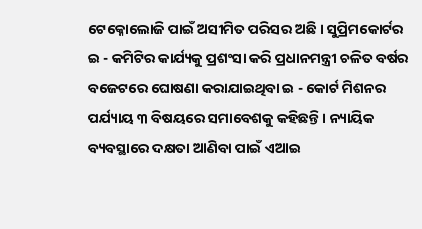ଟେକ୍ନୋଲୋଜି ପାଇଁ ଅସୀମିତ ପରିସର ଅଛି । ସୁପ୍ରିମକୋର୍ଟର ଇ - କମିଟିର କାର୍ଯ୍ୟକୁ ପ୍ରଶଂସା କରି ପ୍ରଧାନମନ୍ତ୍ରୀ ଚଳିତ ବର୍ଷର ବଜେଟରେ ଘୋଷଣା କରାଯାଇଥିବା ଇ - କୋର୍ଟ ମିଶନର ପର୍ଯ୍ୟାୟ ୩ ବିଷୟରେ ସମାବେଶକୁ କହିଛନ୍ତି। ନ୍ୟାୟିକ ବ୍ୟବସ୍ଥାରେ ଦକ୍ଷତା ଆଣିବା ପାଇଁ ଏଆଇ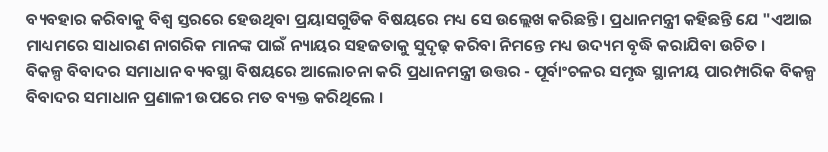ବ୍ୟବହାର କରିବାକୁ ବିଶ୍ୱ ସ୍ତରରେ ହେଉଥିବା ପ୍ରୟାସଗୁଡିକ ବିଷୟରେ ମଧ୍ୟ ସେ ଉଲ୍ଲେଖ କରିଛନ୍ତି। ପ୍ରଧାନମନ୍ତ୍ରୀ କହିଛନ୍ତି ଯେ "ଏଆଇ ମାଧ୍ୟମରେ ସାଧାରଣ ନାଗରିକ ମାନଙ୍କ ପାଇଁ ନ୍ୟାୟର ସହଜତାକୁ ସୁଦୃଢ଼ କରିବା ନିମନ୍ତେ ମଧ୍ୟ ଉଦ୍ୟମ ବୃଦ୍ଧି କରାଯିବା ଉଚିତ ।
ବିକଳ୍ପ ବିବାଦର ସମାଧାନ ବ୍ୟବସ୍ଥା ବିଷୟରେ ଆଲୋଚନା କରି ପ୍ରଧାନମନ୍ତ୍ରୀ ଉତ୍ତର - ପୂର୍ବାଂଚଳର ସମୃଦ୍ଧ ସ୍ଥାନୀୟ ପାରମ୍ପାରିକ ବିକଳ୍ପ ବିବାଦର ସମାଧାନ ପ୍ରଣାଳୀ ଉପରେ ମତ ବ୍ୟକ୍ତ କରିଥିଲେ ।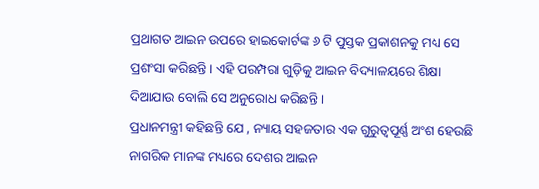ପ୍ରଥାଗତ ଆଇନ ଉପରେ ହାଇକୋର୍ଟଙ୍କ ୬ ଟି ପୁସ୍ତକ ପ୍ରକାଶନକୁ ମଧ୍ୟ ସେ ପ୍ରଶଂସା କରିଛନ୍ତି । ଏହି ପରମ୍ପରା ଗୁଡ଼ିକୁ ଆଇନ ବିଦ୍ୟାଳୟରେ ଶିକ୍ଷା ଦିଆଯାଉ ବୋଲି ସେ ଅନୁରୋଧ କରିଛନ୍ତି ।
ପ୍ରଧାନମନ୍ତ୍ରୀ କହିଛନ୍ତି ଯେ , ନ୍ୟାୟ ସହଜତାର ଏକ ଗୁରୁତ୍ୱପୂର୍ଣ୍ଣ ଅଂଶ ହେଉଛି ନାଗରିକ ମାନଙ୍କ ମଧ୍ୟରେ ଦେଶର ଆଇନ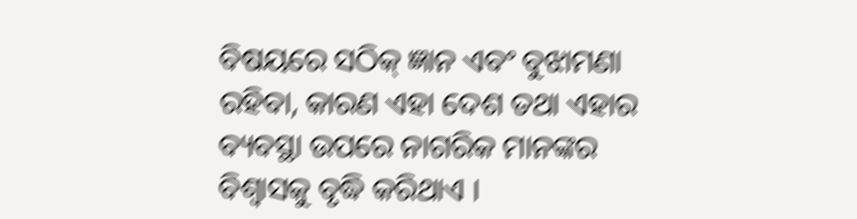ବିଷୟରେ ସଠିକ୍ ଜ୍ଞାନ ଏବଂ ବୁଝାମଣା ରହିବା, କାରଣ ଏହା ଦେଶ ତଥା ଏହାର ବ୍ୟବସ୍ଥା ଉପରେ ନାଗରିକ ମାନଙ୍କର ବିଶ୍ୱାସକୁ ବୃଦ୍ଧି କରିଥାଏ ।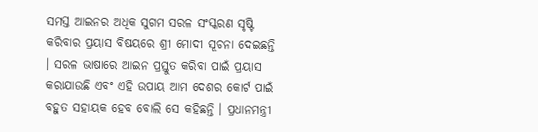ସମସ୍ତ ଆଇନର ଅଧିକ ସୁଗମ ସରଳ ସଂସ୍କରଣ ସୃଷ୍ଟି କରିବାର ପ୍ରୟାସ ବିଷୟରେ ଶ୍ରୀ ମୋଦୀ ସୂଚନା ଦେଇଛନ୍ତି । ସରଳ ଭାଷାରେ ଆଇନ ପ୍ରସ୍ତୁତ କରିବା ପାଇଁ ପ୍ରୟାସ କରାଯାଉଛି ଏବଂ ଏହି ଉପାୟ ଆମ ଦେଶର କୋର୍ଟ ପାଇଁ ବହୁତ ସହାୟକ ହେବ ବୋଲି ସେ କହିଛନ୍ତି । ପ୍ରଧାନମନ୍ତ୍ରୀ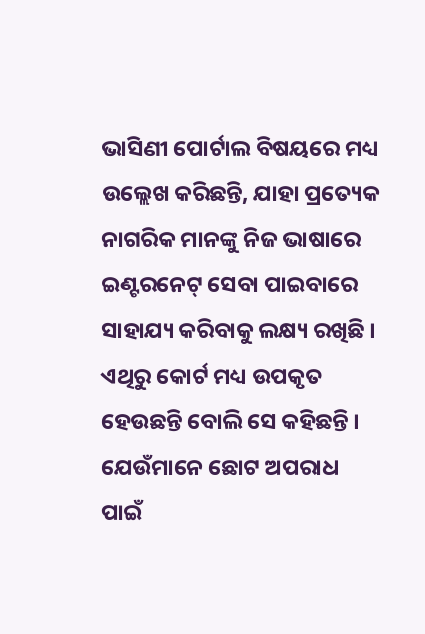ଭାସିଣୀ ପୋର୍ଟାଲ ବିଷୟରେ ମଧ୍ୟ ଉଲ୍ଲେଖ କରିଛନ୍ତି, ଯାହା ପ୍ରତ୍ୟେକ ନାଗରିକ ମାନଙ୍କୁ ନିଜ ଭାଷାରେ ଇଣ୍ଟରନେଟ୍ ସେବା ପାଇବାରେ ସାହାଯ୍ୟ କରିବାକୁ ଲକ୍ଷ୍ୟ ରଖିଛି । ଏଥିରୁ କୋର୍ଟ ମଧ୍ୟ ଉପକୃତ ହେଉଛନ୍ତି ବୋଲି ସେ କହିଛନ୍ତି ।
ଯେଉଁମାନେ ଛୋଟ ଅପରାଧ ପାଇଁ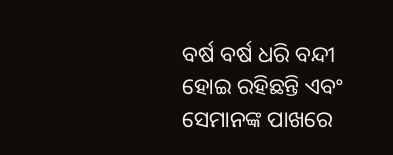ବର୍ଷ ବର୍ଷ ଧରି ବନ୍ଦୀ ହୋଇ ରହିଛନ୍ତି ଏବଂ ସେମାନଙ୍କ ପାଖରେ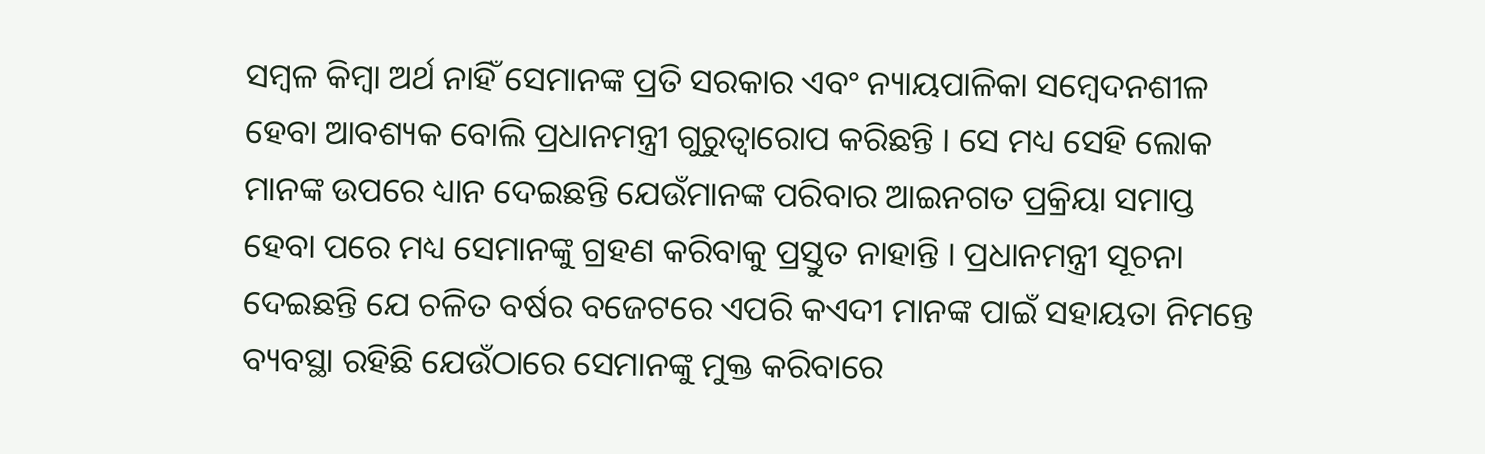ସମ୍ବଳ କିମ୍ବା ଅର୍ଥ ନାହିଁ ସେମାନଙ୍କ ପ୍ରତି ସରକାର ଏବଂ ନ୍ୟାୟପାଳିକା ସମ୍ବେଦନଶୀଳ ହେବା ଆବଶ୍ୟକ ବୋଲି ପ୍ରଧାନମନ୍ତ୍ରୀ ଗୁରୁତ୍ୱାରୋପ କରିଛନ୍ତି । ସେ ମଧ୍ୟ ସେହି ଲୋକ ମାନଙ୍କ ଉପରେ ଧ୍ୟାନ ଦେଇଛନ୍ତି ଯେଉଁମାନଙ୍କ ପରିବାର ଆଇନଗତ ପ୍ରକ୍ରିୟା ସମାପ୍ତ ହେବା ପରେ ମଧ୍ୟ ସେମାନଙ୍କୁ ଗ୍ରହଣ କରିବାକୁ ପ୍ରସ୍ତୁତ ନାହାନ୍ତି । ପ୍ରଧାନମନ୍ତ୍ରୀ ସୂଚନା ଦେଇଛନ୍ତି ଯେ ଚଳିତ ବର୍ଷର ବଜେଟରେ ଏପରି କଏଦୀ ମାନଙ୍କ ପାଇଁ ସହାୟତା ନିମନ୍ତେ ବ୍ୟବସ୍ଥା ରହିଛି ଯେଉଁଠାରେ ସେମାନଙ୍କୁ ମୁକ୍ତ କରିବାରେ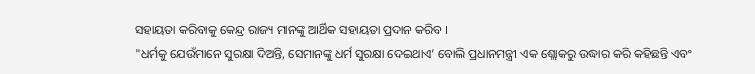ସହାୟତା କରିବାକୁ କେନ୍ଦ୍ର ରାଜ୍ୟ ମାନଙ୍କୁ ଆର୍ଥିକ ସହାୟତା ପ୍ରଦାନ କରିବ ।
"ଧର୍ମକୁ ଯେଉଁମାନେ ସୁରକ୍ଷା ଦିଅନ୍ତି, ସେମାନଙ୍କୁ ଧର୍ମ ସୁରକ୍ଷା ଦେଇଥାଏ’ ବୋଲି ପ୍ରଧାନମନ୍ତ୍ରୀ ଏକ ଶ୍ଲୋକରୁ ଉଦ୍ଧାର କରି କହିଛନ୍ତି ଏବଂ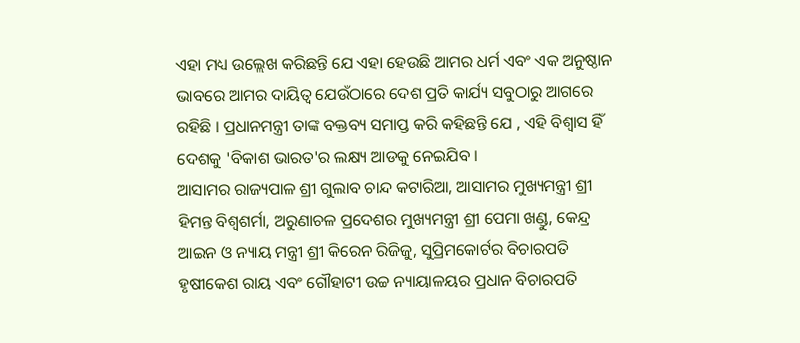ଏହା ମଧ୍ୟ ଉଲ୍ଲେଖ କରିଛନ୍ତି ଯେ ଏହା ହେଉଛି ଆମର ଧର୍ମ ଏବଂ ଏକ ଅନୁଷ୍ଠାନ ଭାବରେ ଆମର ଦାୟିତ୍ୱ ଯେଉଁଠାରେ ଦେଶ ପ୍ରତି କାର୍ଯ୍ୟ ସବୁଠାରୁ ଆଗରେ ରହିଛି । ପ୍ରଧାନମନ୍ତ୍ରୀ ତାଙ୍କ ବକ୍ତବ୍ୟ ସମାପ୍ତ କରି କହିଛନ୍ତି ଯେ , ଏହି ବିଶ୍ୱାସ ହିଁ ଦେଶକୁ 'ବିକାଶ ଭାରତ'ର ଲକ୍ଷ୍ୟ ଆଡକୁ ନେଇଯିବ ।
ଆସାମର ରାଜ୍ୟପାଳ ଶ୍ରୀ ଗୁଲାବ ଚାନ୍ଦ କଟାରିଆ, ଆସାମର ମୁଖ୍ୟମନ୍ତ୍ରୀ ଶ୍ରୀ ହିମନ୍ତ ବିଶ୍ୱଶର୍ମା, ଅରୁଣାଚଳ ପ୍ରଦେଶର ମୁଖ୍ୟମନ୍ତ୍ରୀ ଶ୍ରୀ ପେମା ଖଣ୍ଡୁ, କେନ୍ଦ୍ର ଆଇନ ଓ ନ୍ୟାୟ ମନ୍ତ୍ରୀ ଶ୍ରୀ କିରେନ ରିଜିଜୁ, ସୁପ୍ରିମକୋର୍ଟର ବିଚାରପତି ହୃଷୀକେଶ ରାୟ ଏବଂ ଗୌହାଟୀ ଉଚ୍ଚ ନ୍ୟାୟାଳୟର ପ୍ରଧାନ ବିଚାରପତି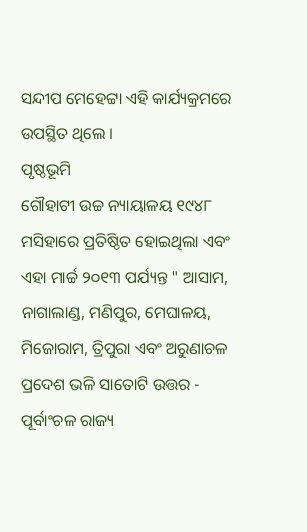ସନ୍ଦୀପ ମେହେଟ୍ଟା ଏହି କାର୍ଯ୍ୟକ୍ରମରେ ଉପସ୍ଥିତ ଥିଲେ ।
ପୃଷ୍ଠଭୂମି
ଗୌହାଟୀ ଉଚ୍ଚ ନ୍ୟାୟାଳୟ ୧୯୪୮ ମସିହାରେ ପ୍ରତିଷ୍ଠିତ ହୋଇଥିଲା ଏବଂ ଏହା ମାର୍ଚ୍ଚ ୨୦୧୩ ପର୍ଯ୍ୟନ୍ତ " ଆସାମ, ନାଗାଲାଣ୍ଡ, ମଣିପୁର, ମେଘାଳୟ, ମିଜୋରାମ, ତ୍ରିପୁରା ଏବଂ ଅରୁଣାଚଳ ପ୍ରଦେଶ ଭଳି ସାତୋଟି ଉତ୍ତର - ପୂର୍ବାଂଚଳ ରାଜ୍ୟ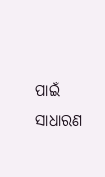ପାଇଁ ସାଧାରଣ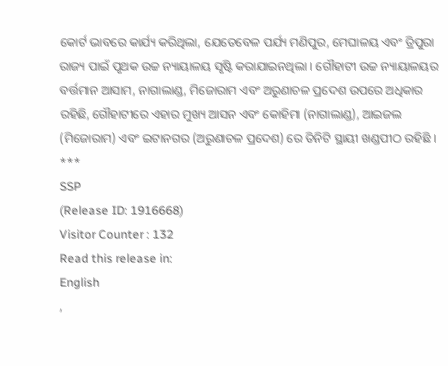କୋର୍ଟ ଭାବରେ କାର୍ଯ୍ୟ କରିଥିଲା, ଯେତେବେଳ ପର୍ଯ୍ୟ ମଣିପୁର, ମେଘାଳୟ ଏବଂ ତ୍ରିପୁରା ରାଜ୍ୟ ପାଇଁ ପୃଥକ ଉଚ୍ଚ ନ୍ୟାୟାଳୟ ସୃଷ୍ଟି କରାଯାଇନଥିଲା । ଗୌହାଟୀ ଉଚ୍ଚ ନ୍ୟାୟାଳୟର ବର୍ତ୍ତମାନ ଆସାମ, ନାଗାଲାଣ୍ଡ, ମିଜୋରାମ ଏବଂ ଅରୁଣାଚଳ ପ୍ରଦେଶ ଉପରେ ଅଧିକାର ରହିଛି, ଗୌହାଟୀରେ ଏହାର ମୁଖ୍ୟ ଆସନ ଏବଂ କୋହିମା (ନାଗାଲାଣ୍ଡ), ଆଇଜଲ (ମିଜୋରାମ) ଏବଂ ଇଟାନଗର (ଅରୁଣାଚଳ ପ୍ରଦେଶ) ରେ ତିନିଟି ସ୍ଥାୟୀ ଖଣ୍ଡପୀଠ ରହିଛି ।
***
SSP
(Release ID: 1916668)
Visitor Counter : 132
Read this release in:
English
,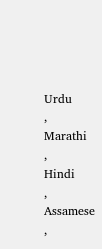Urdu
,
Marathi
,
Hindi
,
Assamese
,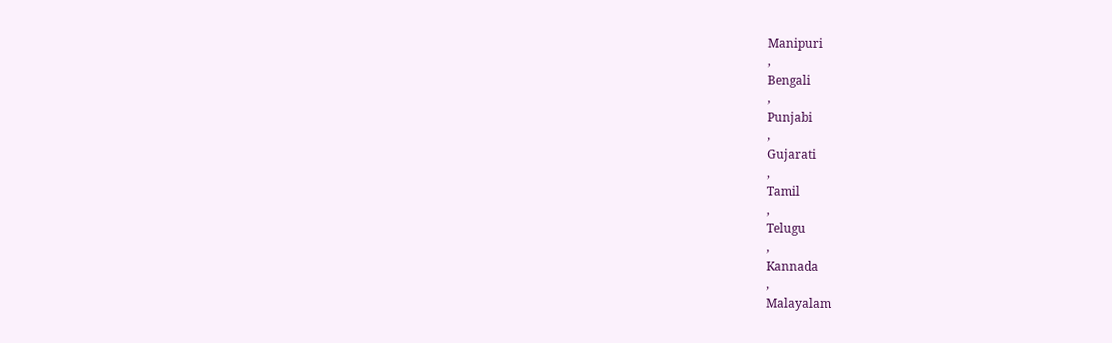Manipuri
,
Bengali
,
Punjabi
,
Gujarati
,
Tamil
,
Telugu
,
Kannada
,
Malayalam